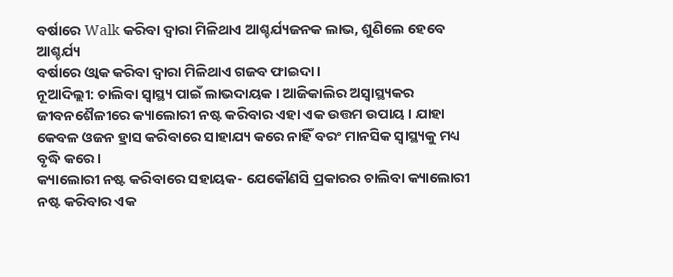ବର୍ଷାରେ Walk କରିବା ଦ୍ବାରା ମିଳିଥାଏ ଆଶ୍ଚର୍ଯ୍ୟଜନକ ଲାଭ, ଶୁଣିଲେ ହେବେ ଆଶ୍ଚର୍ଯ୍ୟ
ବର୍ଷାରେ ଓ୍ବାକ କରିବା ଦ୍ବାରା ମିଳିଥାଏ ଗଜବ ଫାଇଦା ।
ନୂଆଦିଲ୍ଲୀ: ଚାଲିବା ସ୍ୱାସ୍ଥ୍ୟ ପାଇଁ ଲାଭଦାୟକ । ଆଜିକାଲିର ଅସ୍ୱାସ୍ଥ୍ୟକର ଜୀବନଶୈଳୀରେ କ୍ୟାଲୋରୀ ନଷ୍ଟ କରିବାର ଏହା ଏକ ଉତ୍ତମ ଉପାୟ । ଯାହା କେବଳ ଓଜନ ହ୍ରାସ କରିବାରେ ସାହାଯ୍ୟ କରେ ନାହିଁ ବରଂ ମାନସିକ ସ୍ୱାସ୍ଥ୍ୟକୁ ମଧ୍ୟ ବୃଦ୍ଧି କରେ ।
କ୍ୟାଲୋରୀ ନଷ୍ଟ କରିବାରେ ସହାୟକ- ଯେକୌଣସି ପ୍ରକାରର ଚାଲିବା କ୍ୟାଲୋରୀ ନଷ୍ଟ କରିବାର ଏକ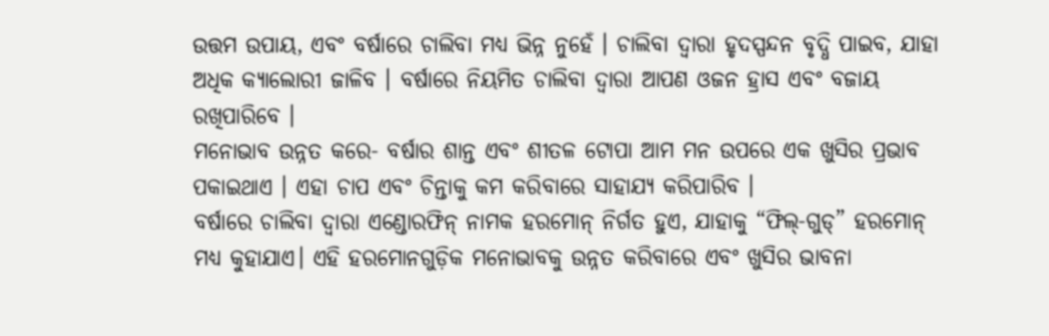ଉତ୍ତମ ଉପାୟ, ଏବଂ ବର୍ଷାରେ ଚାଲିବା ମଧ୍ୟ ଭିନ୍ନ ନୁହେଁ । ଚାଲିବା ଦ୍ବାରା ହୃଦସ୍ପନ୍ଦନ ବୃଦ୍ଧି ପାଇବ, ଯାହା ଅଧିକ କ୍ୟାଲୋରୀ ଜାଳିବ । ବର୍ଷାରେ ନିୟମିତ ଚାଲିବା ଦ୍ଵାରା ଆପଣ ଓଜନ ହ୍ରାସ ଏବଂ ବଜାୟ ରଖିପାରିବେ ।
ମନୋଭାବ ଉନ୍ନତ କରେ- ବର୍ଷାର ଶାନ୍ତ ଏବଂ ଶୀତଳ ଟୋପା ଆମ ମନ ଉପରେ ଏକ ଖୁସିର ପ୍ରଭାବ ପକାଇଥାଏ । ଏହା ଚାପ ଏବଂ ଚିନ୍ତାକୁ କମ କରିବାରେ ସାହାଯ୍ୟ କରିପାରିବ ।
ବର୍ଷାରେ ଚାଲିବା ଦ୍ୱାରା ଏଣ୍ଡୋରଫିନ୍ ନାମକ ହରମୋନ୍ ନିର୍ଗତ ହୁଏ, ଯାହାକୁ “ଫିଲ୍-ଗୁଡ୍” ହରମୋନ୍ ମଧ୍ୟ କୁହାଯାଏ। ଏହି ହରମୋନଗୁଡ଼ିକ ମନୋଭାବକୁ ଉନ୍ନତ କରିବାରେ ଏବଂ ଖୁସିର ଭାବନା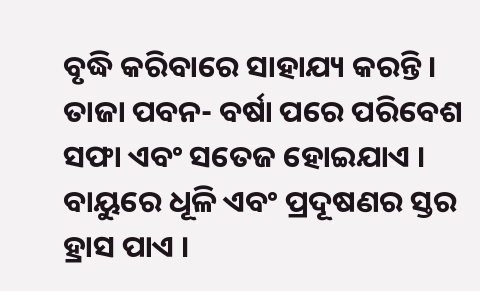ବୃଦ୍ଧି କରିବାରେ ସାହାଯ୍ୟ କରନ୍ତି ।
ତାଜା ପବନ- ବର୍ଷା ପରେ ପରିବେଶ ସଫା ଏବଂ ସତେଜ ହୋଇଯାଏ । ବାୟୁରେ ଧୂଳି ଏବଂ ପ୍ରଦୂଷଣର ସ୍ତର ହ୍ରାସ ପାଏ ।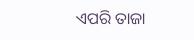ଏପରି ତାଜା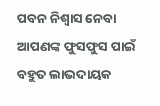ପବନ ନିଶ୍ୱାସ ନେବା ଆପଣଙ୍କ ଫୁସଫୁସ ପାଇଁ ବହୁତ ଲାଭଦାୟକ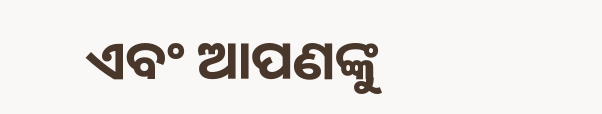ଏବଂ ଆପଣଙ୍କୁ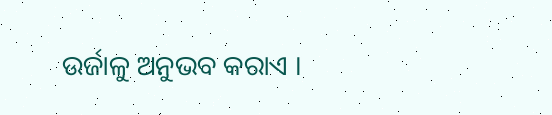ଉର୍ଜାଳୁ ଅନୁଭବ କରାଏ ।